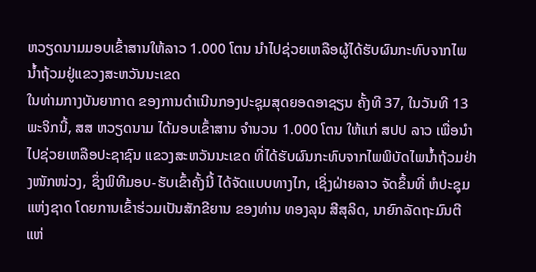ຫວຽດນາມມອບເຂົ້າສານໃຫ້ລາວ 1.000 ໂຕນ ນຳໄປຊ່ວຍເຫລືອຜູ້ໄດ້ຮັບຜົນກະທົບຈາກໄພນ້ຳຖ້ວມຢູ່ແຂວງສະຫວັນນະເຂດ
ໃນທ່າມກາງບັນຍາກາດ ຂອງການດຳເນີນກອງປະຊຸມສຸດຍອດອາຊຽນ ຄັ້ງທີ 37, ໃນວັນທີ 13 ພະຈິກນີ້, ສສ ຫວຽດນາມ ໄດ້ມອບເຂົ້າສານ ຈຳນວນ 1.000 ໂຕນ ໃຫ້ແກ່ ສປປ ລາວ ເພື່ອນຳໄປຊ່ວຍເຫລືອປະຊາຊົນ ແຂວງສະຫວັນນະເຂດ ທີ່ໄດ້ຮັບຜົນກະທົບຈາກໄພພິບັດໄພນໍ້າຖ້ວມຢ່າງໜັກໜ່ວງ, ຊຶ່ງພິທີມອບ-ຮັບເຂົ້າຄັ້ງນີ້ ໄດ້ຈັດແບບທາງໄກ, ເຊິ່ງຝ່າຍລາວ ຈັດຂຶ້ນທີ່ ຫໍປະຊຸມແຫ່ງຊາດ ໂດຍການເຂົ້າຮ່ວມເປັນສັກຂີຍານ ຂອງທ່ານ ທອງລຸນ ສີສຸລິດ, ນາຍົກລັດຖະມົນຕີ ແຫ່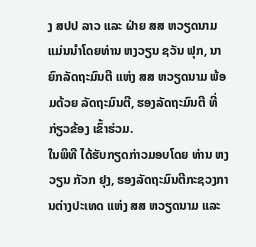ງ ສປປ ລາວ ແລະ ຝ່າຍ ສສ ຫວຽດນາມ ແມ່ນນໍາໂດຍທ່ານ ຫງວຽນ ຊວັນ ຟຸກ, ນາຍົກລັດຖະມົນຕີ ແຫ່ງ ສສ ຫວຽດນາມ ພ້ອມດ້ວຍ ລັດຖະມົນຕີ, ຮອງລັດຖະມົນຕີ ທີ່ກ່ຽວຂ້ອງ ເຂົ້າຮ່ວມ.
ໃນພິທີ ໄດ້ຮັບກຽດກ່າວມອບໂດຍ ທ່ານ ຫງວຽນ ກັວກ ຢຸງ, ຮອງລັດຖະມົນຕີກະຊວງການຕ່າງປະເທດ ແຫ່ງ ສສ ຫວຽດນາມ ແລະ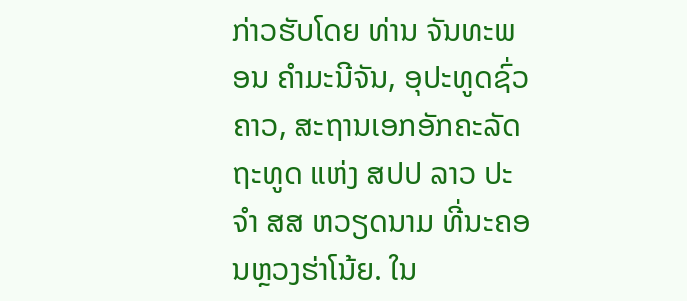ກ່າວຮັບໂດຍ ທ່ານ ຈັນທະພອນ ຄຳມະນີຈັນ, ອຸປະທູດຊົ່ວຄາວ, ສະຖານເອກອັກຄະລັດຖະທູດ ແຫ່ງ ສປປ ລາວ ປະຈຳ ສສ ຫວຽດນາມ ທີ່ນະຄອນຫຼວງຮ່າໂນ້ຍ. ໃນ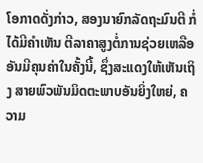ໂອກາດດັ່ງກ່າວ, ສອງນາຍົກລັດຖະມົນຕີ ກໍ່ໄດ້ມີຄຳເຫັນ ຕີລາຄາສູງຕໍ່ການຊ່ວຍເຫລືອອັນມີຄຸນຄ່າໃນຄັ້ງນີ້, ຊຶ່ງສະແດງໃຫ້ເຫັນເຖິງ ສາຍພົວພັນມິດຕະພາບອັນຍິ່ງໃຫຍ່, ຄວາມ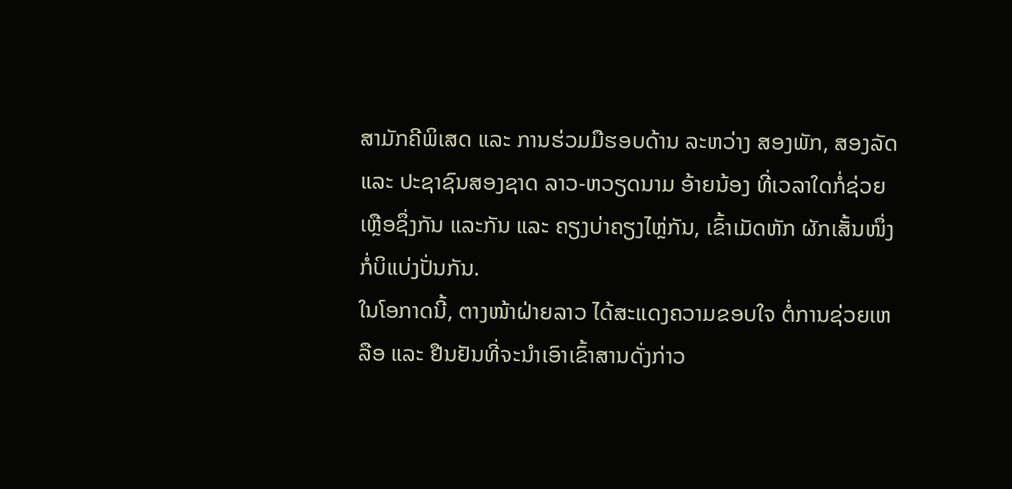ສາມັກຄີພິເສດ ແລະ ການຮ່ວມມືຮອບດ້ານ ລະຫວ່າງ ສອງພັກ, ສອງລັດ ແລະ ປະຊາຊົນສອງຊາດ ລາວ-ຫວຽດນາມ ອ້າຍນ້ອງ ທີ່ເວລາໃດກໍ່ຊ່ວຍເຫຼືອຊຶ່ງກັນ ແລະກັນ ແລະ ຄຽງບ່າຄຽງໄຫຼ່ກັນ, ເຂົ້າເມັດຫັກ ຜັກເສັ້ນໜຶ່ງ ກໍ່ບິແບ່ງປັ່ນກັນ.
ໃນໂອກາດນີ້, ຕາງໜ້າຝ່າຍລາວ ໄດ້ສະແດງຄວາມຂອບໃຈ ຕໍ່ການຊ່ວຍເຫລືອ ແລະ ຢືນຢັນທີ່ຈະນຳເອົາເຂົ້າສານດັ່ງກ່າວ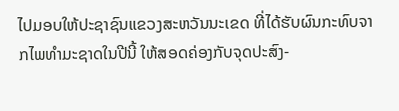ໄປມອບໃຫ້ປະຊາຊົນແຂວງສະຫວັນນະເຂດ ທີ່ໄດ້ຮັບຜົນກະທົບຈາກໄພທຳມະຊາດໃນປີນີ້ ໃຫ້ສອດຄ່ອງກັບຈຸດປະສົງ-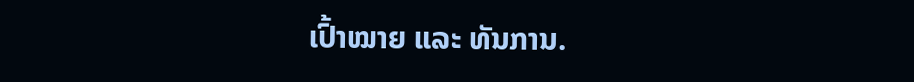ເປົ້າໝາຍ ແລະ ທັນການ.